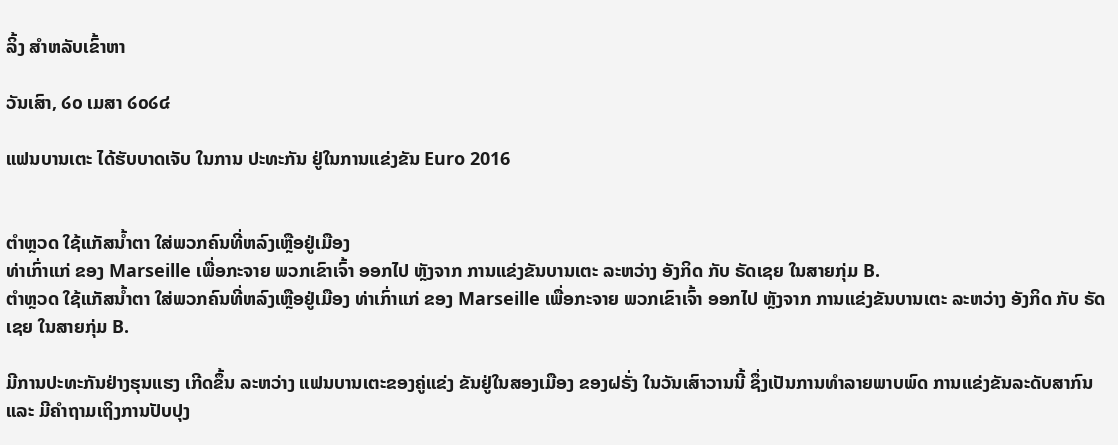ລິ້ງ ສຳຫລັບເຂົ້າຫາ

ວັນເສົາ, ໒໐ ເມສາ ໒໐໒໔

ແຟນບານເຕະ ໄດ້ຮັບບາດເຈັບ ໃນການ ປະທະກັນ ຢູ່ໃນການແຂ່ງຂັນ Euro 2016


ຕຳຫຼວດ ໃຊ້ແກັສນ້ຳຕາ ໃສ່ພວກຄົນທີ່ຫລົງເຫຼືອຢູ່ເມືອງ
ທ່າເກົ່າແກ່ ຂອງ Marseille ເພື່ອກະຈາຍ ພວກເຂົາເຈົ້າ ອອກໄປ ຫຼັງຈາກ ການແຂ່ງຂັນບານເຕະ ລະຫວ່າງ ອັງກິດ ກັບ ຣັດເຊຍ ໃນສາຍກຸ່ມ B.
ຕຳຫຼວດ ໃຊ້ແກັສນ້ຳຕາ ໃສ່ພວກຄົນທີ່ຫລົງເຫຼືອຢູ່ເມືອງ ທ່າເກົ່າແກ່ ຂອງ Marseille ເພື່ອກະຈາຍ ພວກເຂົາເຈົ້າ ອອກໄປ ຫຼັງຈາກ ການແຂ່ງຂັນບານເຕະ ລະຫວ່າງ ອັງກິດ ກັບ ຣັດເຊຍ ໃນສາຍກຸ່ມ B.

ມີການປະທະກັນຢ່າງຮຸນແຮງ ເກີດຂຶ້ນ ລະຫວ່າງ ແຟນບານເຕະຂອງຄູ່ແຂ່ງ ຂັນຢູ່ໃນສອງເມືອງ ຂອງຝຣັ່ງ ໃນວັນເສົາວານນີ້ ຊຶ່ງເປັນການທຳລາຍພາບພົດ ການແຂ່ງຂັນລະດັບສາກົນ ແລະ ມີຄຳຖາມເຖິງການປັບປຸງ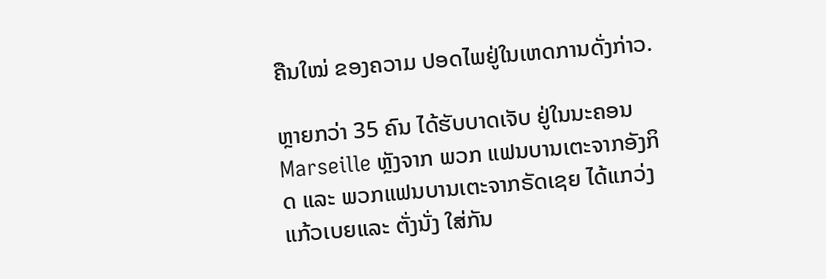ຄືນໃໝ່ ຂອງຄວາມ ປອດໄພຢູ່ໃນເຫດການດັ່ງກ່າວ.

ຫຼາຍກວ່າ 35 ຄົນ ໄດ້ຮັບບາດເຈັບ ຢູ່ໃນນະຄອນ Marseille ຫຼັງຈາກ ພວກ ແຟນບານເຕະຈາກອັງກິດ ແລະ ພວກແຟນບານເຕະຈາກຣັດເຊຍ ໄດ້ແກວ່ງ ແກ້ວເບຍແລະ ຕັ່ງນັ່ງ ໃສ່ກັນ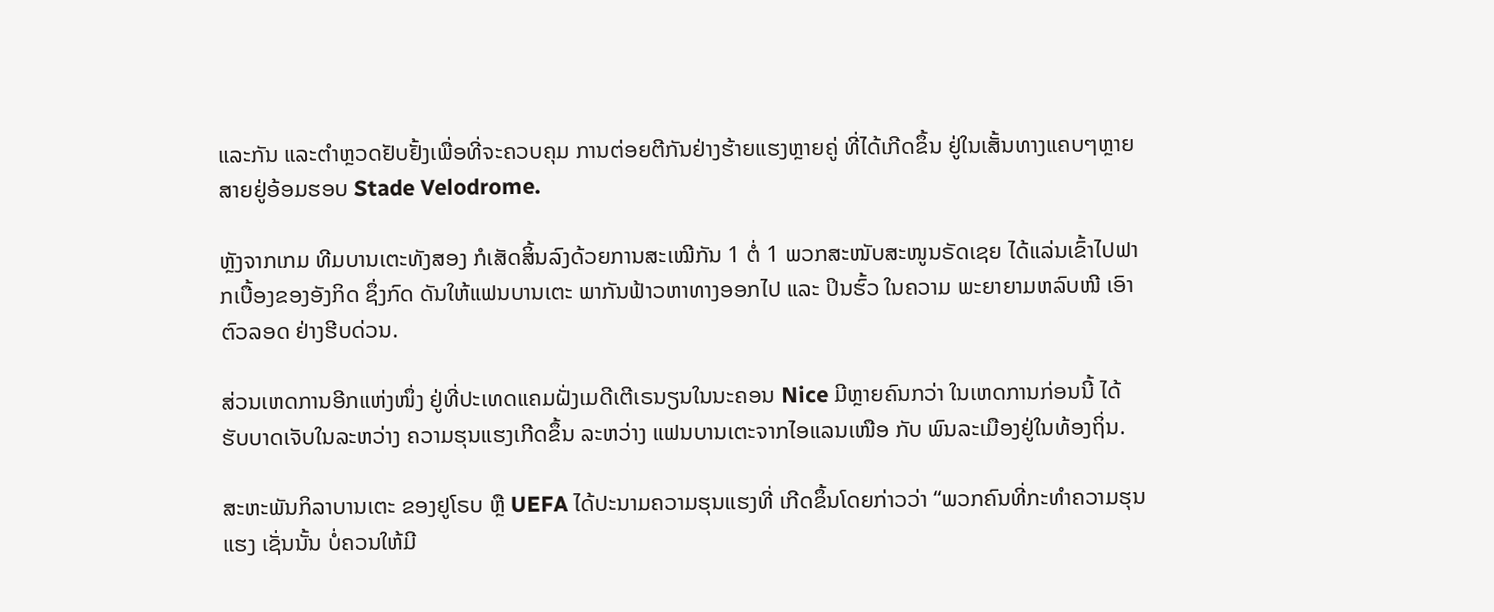ແລະກັນ ແລະຕຳຫຼວດຢັບຢັ້ງເພື່ອທີ່ຈະຄວບຄຸມ ການຕ່ອຍຕີກັນຢ່າງຮ້າຍແຮງຫຼາຍຄູ່ ທີ່ໄດ້ເກີດຂຶ້ນ ຢູ່ໃນເສັ້ນທາງແຄບໆຫຼາຍ ສາຍຢູ່ອ້ອມຮອບ Stade Velodrome.

ຫຼັງຈາກເກມ ທີມບານເຕະທັງສອງ ກໍເສັດສິ້ນລົງດ້ວຍການສະເໝີກັນ 1 ຕໍ່ 1 ພວກສະໜັບສະໜູນຣັດເຊຍ ໄດ້ແລ່ນເຂົ້າໄປຟາກເບື້ອງຂອງອັງກິດ ຊຶ່ງກົດ ດັນໃຫ້ແຟນບານເຕະ ພາກັນຟ້າວຫາທາງອອກໄປ ແລະ ປິນຮົ້ວ ໃນຄວາມ ພະຍາຍາມຫລົບໜີ ເອົາຕົວລອດ ຢ່າງຮີບດ່ວນ.

ສ່ວນເຫດການອີກແຫ່ງໜຶ່ງ ຢູ່ທີ່ປະເທດແຄມຝັ່ງເມດີເຕີເຣນຽນໃນນະຄອນ Nice ມີຫຼາຍຄົນກວ່າ ໃນເຫດການກ່ອນນີ້ ໄດ້ຮັບບາດເຈັບໃນລະຫວ່າງ ຄວາມຮຸນແຮງເກີດຂຶ້ນ ລະຫວ່າງ ແຟນບານເຕະຈາກໄອແລນເໜືອ ກັບ ພົນລະເມືອງຢູ່ໃນທ້ອງຖິ່ນ.

ສະຫະພັນກິລາບານເຕະ ຂອງຢູໂຣບ ຫຼື UEFA ໄດ້ປະນາມຄວາມຮຸນແຮງທີ່ ເກີດຂຶ້ນໂດຍກ່າວວ່າ “ພວກຄົນທີ່ກະທຳຄວາມຮຸນແຮງ ເຊັ່ນນັ້ນ ບໍ່ຄວນໃຫ້ມີ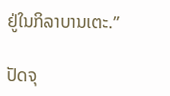ຢູ່ໃນກິລາບານເຕະ.”

ປັດຈຸ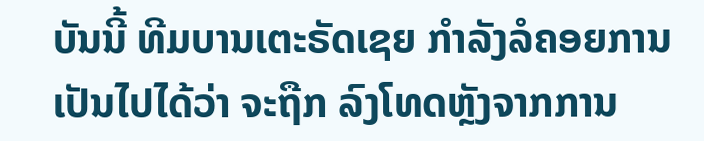ບັນນີ້ ທີມບານເຕະຣັດເຊຍ ກຳລັງລໍຄອຍການເປັນໄປໄດ້ວ່າ ຈະຖືກ ລົງໂທດຫຼັງຈາກການ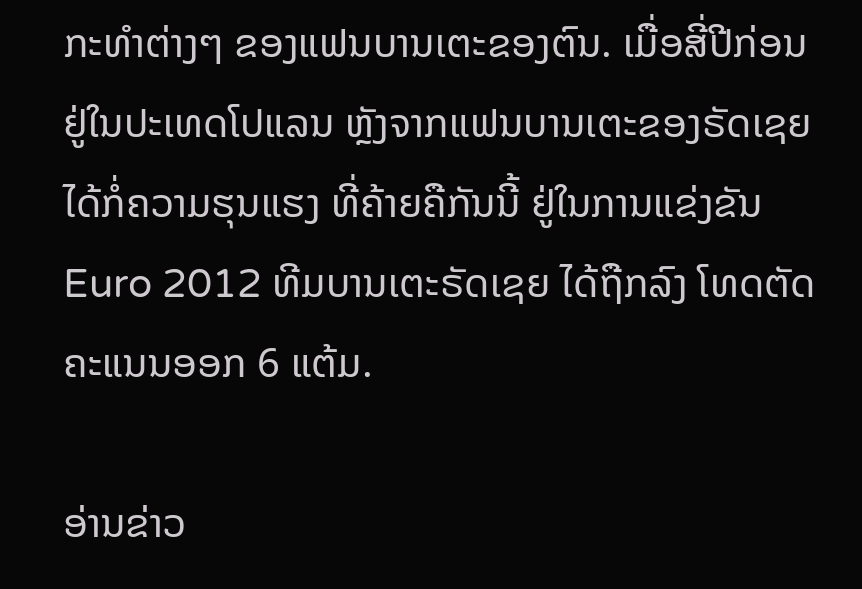ກະທຳຕ່າງໆ ຂອງແຟນບານເຕະຂອງຕົນ. ເມື່ອສີ່ປີກ່ອນ ຢູ່ໃນປະເທດໂປແລນ ຫຼັງຈາກແຟນບານເຕະຂອງຣັດເຊຍ ໄດ້ກໍ່ຄວາມຮຸນແຮງ ທີ່ຄ້າຍຄືກັນນີ້ ຢູ່ໃນການແຂ່ງຂັນ Euro 2012 ທີມບານເຕະຣັດເຊຍ ໄດ້ຖືກລົງ ໂທດຕັດຄະແນນອອກ 6 ແຕ້ມ.

ອ່ານຂ່າວ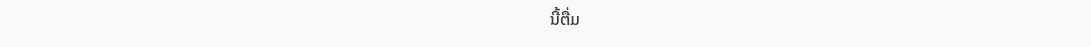ນີ້ຕື່ມ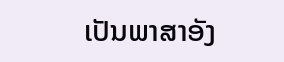ເປັນພາສາອັງ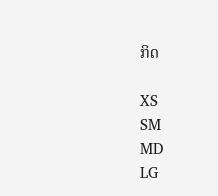ກິດ

XS
SM
MD
LG